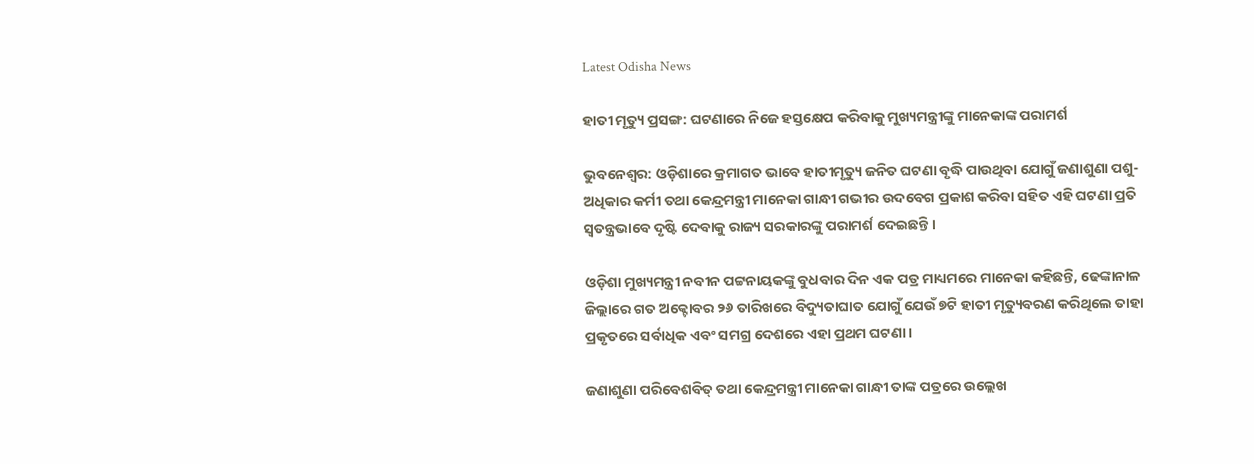Latest Odisha News

ହାତୀ ମୃତ୍ୟୁ ପ୍ରସଙ୍ଗ: ଘଟଣାରେ ନିଜେ ହସ୍ତକ୍ଷେପ କରିବାକୁ ମୁଖ୍ୟମନ୍ତ୍ରୀଙ୍କୁ ମାନେକାଙ୍କ ପରାମର୍ଶ

ଭୁବନେଶ୍ୱର: ଓଡ଼ିଶାରେ କ୍ରମାଗତ ଭାବେ ହାତୀମୃତ୍ୟୁ ଜନିତ ଘଟଣା ବୃଦ୍ଧି ପାଉଥିବା ଯୋଗୁଁ ଜଣାଶୁଣା ପଶୁ-ଅଧିକାର କର୍ମୀ ତଥା କେନ୍ଦ୍ରମନ୍ତ୍ରୀ ମାନେକା ଗାନ୍ଧୀ ଗଭୀର ଉଦବେଗ ପ୍ରକାଶ କରିବା ସହିତ ଏହି ଘଟଣା ପ୍ରତି ସ୍ୱତନ୍ତ୍ରଭାବେ ଦୃଷ୍ଟି ଦେବାକୁ ରାଜ୍ୟ ସରକାରଙ୍କୁ ପରାମର୍ଶ ଦେଇଛନ୍ତି ।

ଓଡ଼ିଶା ମୁଖ୍ୟମନ୍ତ୍ରୀ ନବୀନ ପଟ୍ଟନାୟକଙ୍କୁ ବୁଧବାର ଦିନ ଏକ ପତ୍ର ମାଧ୍ୟମରେ ମାନେକା କହିଛନ୍ତି, ଢେଙ୍କାନାଳ ଜିଲ୍ଲାରେ ଗତ ଅକ୍ଟୋବର ୨୬ ତାରିଖରେ ବିଦ୍ୟୁତାଘାତ ଯୋଗୁଁ ଯେଉଁ ୭ଟି ହାତୀ ମୃତ୍ୟୁବରଣ କରିଥିଲେ ତାହା ପ୍ରକୃତରେ ସର୍ବାଧିକ ଏବଂ ସମଗ୍ର ଦେଶରେ ଏହା ପ୍ରଥମ ଘଟଣା ।

ଜଣାଶୁଣା ପରିବେଶବିତ୍ ତଥା କେନ୍ଦ୍ରମନ୍ତ୍ରୀ ମାନେକା ଗାନ୍ଧୀ ତାଙ୍କ ପତ୍ରରେ ଉଲ୍ଲେଖ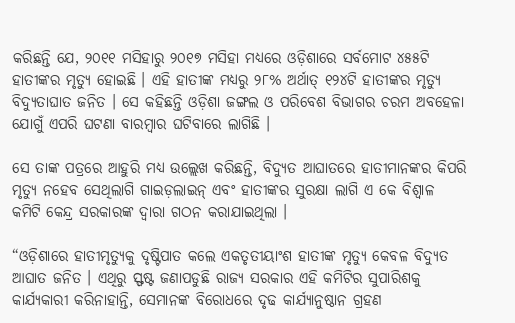କରିଛନ୍ତି ଯେ, ୨୦୧୧ ମସିହାରୁ ୨୦୧୭ ମସିହା ମଧ୍ୟରେ ଓଡ଼ିଶାରେ ସର୍ବମୋଟ ୪୫୫ଟି ହାତୀଙ୍କର ମୃତ୍ୟୁ ହୋଇଛି । ଏହି ହାତୀଙ୍କ ମଧ୍ୟରୁ ୨୮% ଅର୍ଥାତ୍ ୧୨୪ଟି ହାତୀଙ୍କର ମୃତ୍ୟୁ ବିଦ୍ୟୁତାଘାତ ଜନିତ । ସେ କହିଛନ୍ତି ଓଡ଼ିଶା ଜଙ୍ଗଲ ଓ ପରିବେଶ ବିଭାଗର ଚରମ ଅବହେଳା ଯୋଗୁଁ ଏପରି ଘଟଣା ବାରମ୍ବାର ଘଟିବାରେ ଲାଗିଛି ।

ସେ ତାଙ୍କ ପତ୍ରରେ ଆହୁରି ମଧ୍ୟ ଉଲ୍ଲେଖ କରିଛନ୍ତି, ବିଦ୍ୟୁତ ଆଘାତରେ ହାତୀମାନଙ୍କର କିପରି ମୃତ୍ୟୁ ନହେବ ସେଥିଲାଗି ଗାଇଡ଼ଲାଇନ୍ ଏବଂ ହାତୀଙ୍କର ସୁରକ୍ଷା ଲାଗି ଏ କେ ବିଶ୍ୱାଳ କମିଟି କେନ୍ଦ୍ର ସରକାରଙ୍କ ଦ୍ୱାରା ଗଠନ କରାଯାଇଥିଲା ।

“ଓଡ଼ିଶାରେ ହାତୀମୃତ୍ୟୁକୁ ଦୃଷ୍ଟିପାତ କଲେ ଏକତୃତୀୟାଂଶ ହାତୀଙ୍କ ମୃତ୍ୟୁ କେବଳ ବିଦ୍ୟୁତ ଆଘାତ ଜନିତ । ଏଥିରୁ ସ୍ଫଷ୍ଟ ଜଣାପଡୁଛି ରାଜ୍ୟ ସରକାର ଏହି କମିଟିର ସୁପାରିଶକୁ କାର୍ଯ୍ୟକାରୀ କରିନାହାନ୍ତି, ସେମାନଙ୍କ ବିରୋଧରେ ଦୃଢ କାର୍ଯ୍ୟାନୁଷ୍ଠାନ ଗ୍ରହଣ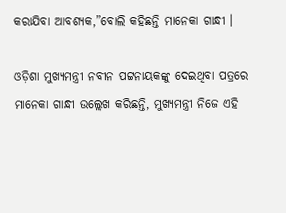କରାଯିବା ଆବଶ୍ୟକ,”ବୋଲି କହିଛନ୍ତି ମାନେକା ଗାନ୍ଧୀ ।

ଓଡ଼ିଶା ମୁଖ୍ୟମନ୍ତ୍ରୀ ନବୀନ ପଟ୍ଟନାୟକଙ୍କୁ ଦେଇଥିବା ପତ୍ରରେ ମାନେକା ଗାନ୍ଧୀ ଉଲ୍ଲେଖ କରିଛନ୍ତି, ମୁଖ୍ୟମନ୍ତ୍ରୀ ନିଜେ ଏହି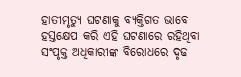ହାତୀମୃତ୍ୟୁ ଘଟଣାକୁ ବ୍ୟକ୍ତିଗତ ଭାବେ ହସ୍ତକ୍ଷେପ କରି ଏହି ଘଟଣାରେ ରହିଥିବା ସଂପୃକ୍ତ ଅଧିକାରୀଙ୍କ ବିରୋଧରେ ଦୃଢ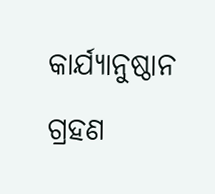କାର୍ଯ୍ୟାନୁଷ୍ଠାନ ଗ୍ରହଣ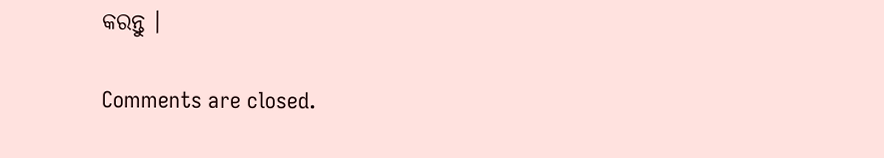କରନ୍ତୁ ।

Comments are closed.